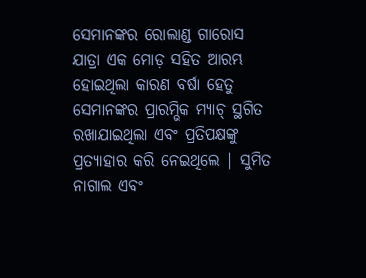ସେମାନଙ୍କର ରୋଲାଣ୍ଡ ଗାରୋସ ଯାତ୍ରା ଏକ ମୋଡ଼ ସହିତ ଆରମ୍ଭ ହୋଇଥିଲା କାରଣ ବର୍ଷା ହେତୁ ସେମାନଙ୍କର ପ୍ରାରମ୍ଭିକ ମ୍ୟାଚ୍ ସ୍ଥଗିତ ରଖାଯାଇଥିଲା ଏବଂ ପ୍ରତିପକ୍ଷଙ୍କୁ ପ୍ରତ୍ୟାହାର କରି ନେଇଥିଲେ | ସୁମିତ ନାଗାଲ ଏବଂ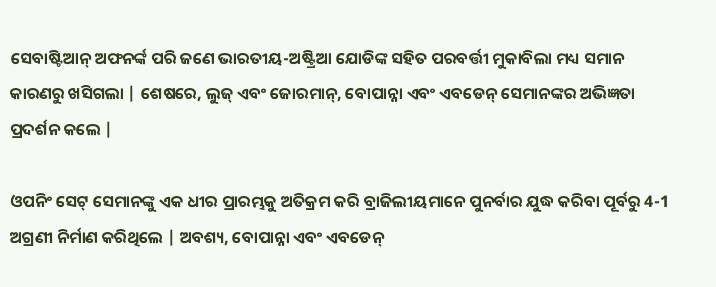ସେବାଷ୍ଟିଆନ୍ ଅଫନର୍ଙ୍କ ପରି ଜଣେ ଭାରତୀୟ-ଅଷ୍ଟ୍ରିଆ ଯୋଡିଙ୍କ ସହିତ ପରବର୍ତ୍ତୀ ମୁକାବିଲା ମଧ୍ୟ ସମାନ କାରଣରୁ ଖସିଗଲା | ଶେଷରେ, ଲୁଜ୍ ଏବଂ ଜୋରମାନ୍, ବୋପାନ୍ନା ଏବଂ ଏବଡେନ୍ ସେମାନଙ୍କର ଅଭିଜ୍ଞତା ପ୍ରଦର୍ଶନ କଲେ |

ଓପନିଂ ସେଟ୍ ସେମାନଙ୍କୁ ଏକ ଧୀର ପ୍ରାରମ୍ଭକୁ ଅତିକ୍ରମ କରି ବ୍ରାଜିଲୀୟମାନେ ପୁନର୍ବାର ଯୁଦ୍ଧ କରିବା ପୂର୍ବରୁ 4-1 ଅଗ୍ରଣୀ ନିର୍ମାଣ କରିଥିଲେ | ଅବଶ୍ୟ, ବୋପାନ୍ନା ଏବଂ ଏବଡେନ୍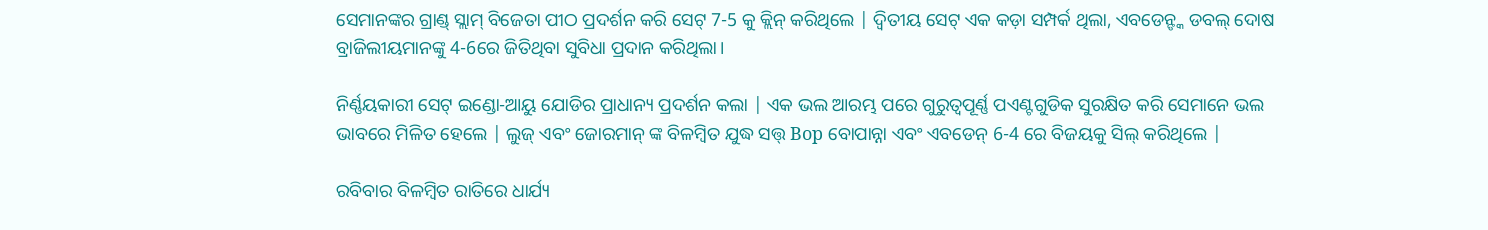ସେମାନଙ୍କର ଗ୍ରାଣ୍ଡ୍ ସ୍ଲାମ୍ ବିଜେତା ପୀଠ ପ୍ରଦର୍ଶନ କରି ସେଟ୍ 7-5 କୁ କ୍ଲିନ୍ କରିଥିଲେ | ଦ୍ୱିତୀୟ ସେଟ୍ ଏକ କଡ଼ା ସମ୍ପର୍କ ଥିଲା, ଏବଡେନ୍ଙ୍କ ଡବଲ୍ ଦୋଷ ବ୍ରାଜିଲୀୟମାନଙ୍କୁ 4-6ରେ ଜିତିଥିବା ସୁବିଧା ପ୍ରଦାନ କରିଥିଲା।

ନିର୍ଣ୍ଣୟକାରୀ ସେଟ୍ ଇଣ୍ଡୋ-ଆୟୁ ଯୋଡିର ପ୍ରାଧାନ୍ୟ ପ୍ରଦର୍ଶନ କଲା | ଏକ ଭଲ ଆରମ୍ଭ ପରେ ଗୁରୁତ୍ୱପୂର୍ଣ୍ଣ ପଏଣ୍ଟଗୁଡିକ ସୁରକ୍ଷିତ କରି ସେମାନେ ଭଲ ଭାବରେ ମିଳିତ ହେଲେ | ଲୁଜ୍ ଏବଂ ଜୋରମାନ୍ ଙ୍କ ବିଳମ୍ବିତ ଯୁଦ୍ଧ ସତ୍ତ୍ Bop ବୋପାନ୍ନା ଏବଂ ଏବଡେନ୍ 6-4 ରେ ବିଜୟକୁ ସିଲ୍ କରିଥିଲେ |

ରବିବାର ବିଳମ୍ବିତ ରାତିରେ ଧାର୍ଯ୍ୟ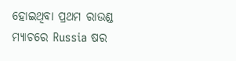ହୋଇଥିବା ପ୍ରଥମ ରାଉଣ୍ଡ ମ୍ୟାଚରେ Russia ଷର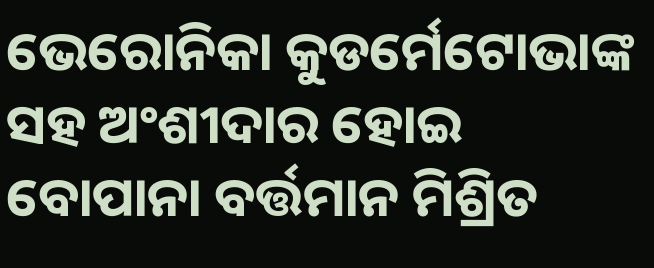ଭେରୋନିକା କୁଡର୍ମେଟୋଭାଙ୍କ ସହ ଅଂଶୀଦାର ହୋଇ ବୋପାନା ବର୍ତ୍ତମାନ ମିଶ୍ରିତ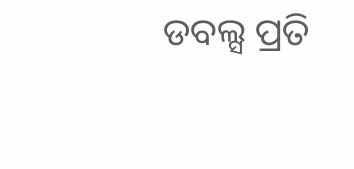ଡବଲ୍ସ ପ୍ରତି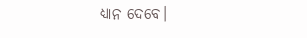ଧ୍ୟାନ ଦେବେ।